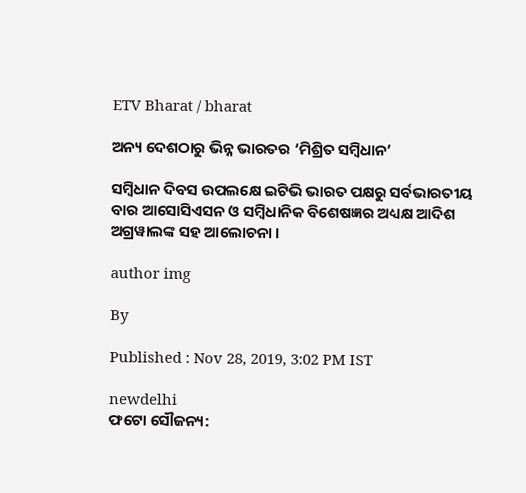ETV Bharat / bharat

ଅନ୍ୟ ଦେଶଠାରୁ ଭିନ୍ନ ଭାରତର ‘ମିଶ୍ରିତ ସମ୍ବିଧାନ’

ସମ୍ବିଧାନ ଦିବସ ଉପଲକ୍ଷେ ଇଟିଭି ଭାରତ ପକ୍ଷରୁ ସର୍ବଭାରତୀୟ ବାର ଆସୋସିଏସନ ଓ ସମ୍ବିଧାନିକ ବିଶେଷଜ୍ଞର ଅଧ୍ୟକ୍ଷ ଆଦିଶ ଅଗ୍ରୱାଲଙ୍କ ସହ ଆଲୋଚନା ।

author img

By

Published : Nov 28, 2019, 3:02 PM IST

newdelhi
ଫଟୋ ସୌଜନ୍ୟ: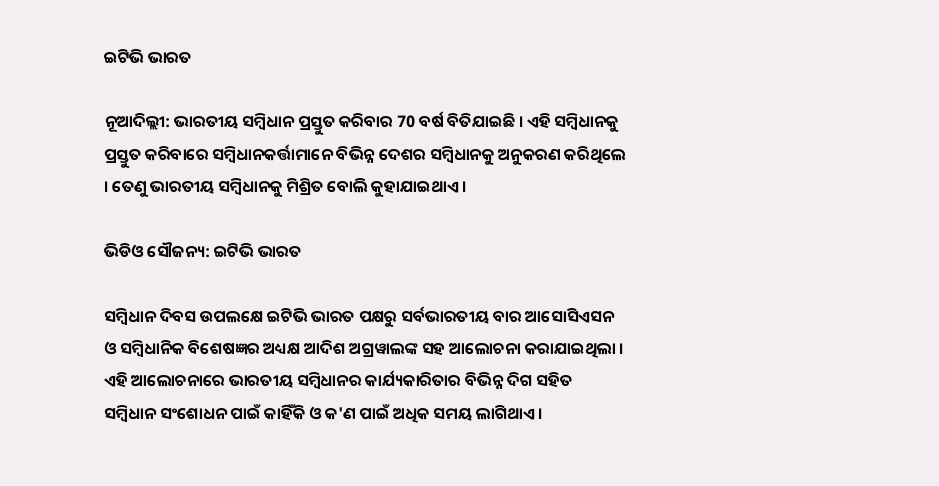ଇଟିଭି ଭାରତ

ନୂଆଦିଲ୍ଲୀ: ଭାରତୀୟ ସମ୍ବିଧାନ ପ୍ରସ୍ତୁତ କରିବାର 70 ବର୍ଷ ବିତିଯାଇଛି । ଏହି ସମ୍ବିଧାନକୁ ପ୍ରସ୍ତୁତ କରିବାରେ ସମ୍ବିଧାନକର୍ତ୍ତାମାନେ ବିଭିନ୍ନ ଦେଶର ସମ୍ବିଧାନକୁ ଅନୁକରଣ କରିଥିଲେ । ତେଣୁ ଭାରତୀୟ ସମ୍ବିଧାନକୁ ମିଶ୍ରିତ ବୋଲି କୁହାଯାଇଥାଏ ।

ଭିଡିଓ ସୌଜନ୍ୟ: ଇଟିଭି ଭାରତ

ସମ୍ବିଧାନ ଦିବସ ଉପଲକ୍ଷେ ଇଟିଭି ଭାରତ ପକ୍ଷରୁ ସର୍ବଭାରତୀୟ ବାର ଆସୋସିଏସନ ଓ ସମ୍ବିଧାନିକ ବିଶେଷଜ୍ଞର ଅଧ୍ୟକ୍ଷ ଆଦିଶ ଅଗ୍ରୱାଲଙ୍କ ସହ ଆଲୋଚନା କରାଯାଇଥିଲା । ଏହି ଆଲୋଚନାରେ ଭାରତୀୟ ସମ୍ବିଧାନର କାର୍ଯ୍ୟକାରିତାର ବିଭିନ୍ନ ଦିଗ ସହିତ ସମ୍ବିଧାନ ସଂଶୋଧନ ପାଇଁ କାହିଁକି ଓ କ'ଣ ପାଇଁ ଅଧିକ ସମୟ ଲାଗିଥାଏ ।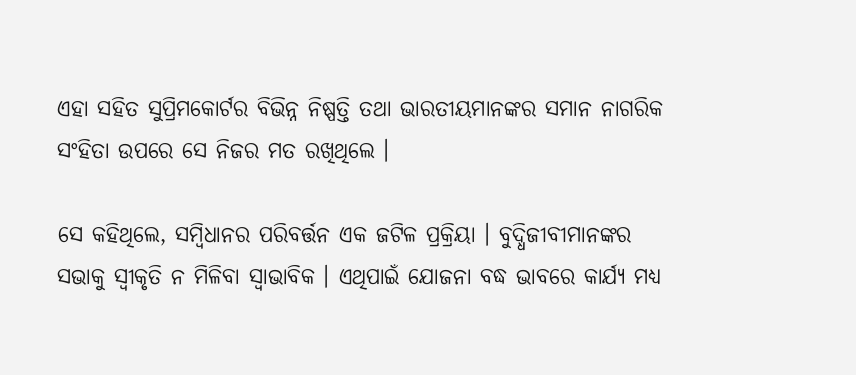ଏହା ସହିତ ସୁପ୍ରିମକୋର୍ଟର ବିଭିନ୍ନ ନିଷ୍ପତ୍ତି ତଥା ଭାରତୀୟମାନଙ୍କର ସମାନ ନାଗରିକ ସଂହିତା ଉପରେ ସେ ନିଜର ମତ ରଖିଥିଲେ ।

ସେ କହିଥିଲେ, ସମ୍ବିଧାନର ପରିବର୍ତ୍ତନ ଏକ ଜଟିଳ ପ୍ରକ୍ରିୟା । ବୁଦ୍ଧିଜୀବୀମାନଙ୍କର ସଭାକୁ ସ୍ବୀକୃତି ନ ମିଳିବା ସ୍ବାଭାବିକ । ଏଥିପାଇଁ ଯୋଜନା ବଦ୍ଧ ଭାବରେ କାର୍ଯ୍ୟ ମଧ୍ୟ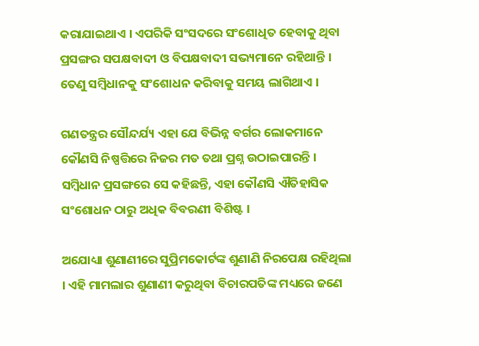କରାଯାଇଥାଏ । ଏପରିକି ସଂସଦରେ ସଂଶୋଧିତ ହେବାକୁ ଥିବା ପ୍ରସଙ୍ଗର ସପକ୍ଷବାଦୀ ଓ ବିପକ୍ଷବାଦୀ ସଭ୍ୟମାନେ ରହିଥାନ୍ତି । ତେଣୁ ସମ୍ବିଧାନକୁ ସଂଶୋଧନ କରିବାକୁ ସମୟ ଲାଗିଥାଏ ।

ଗଣତନ୍ତ୍ରର ସୌନ୍ଦର୍ଯ୍ୟ ଏହା ଯେ ବିଭିନ୍ନ ବର୍ଗର ଲୋକମାନେ କୌଣସି ନିଷ୍ପତ୍ତିରେ ନିଜର ମତ ତଥା ପ୍ରଶ୍ନ ଉଠାଇପାରନ୍ତି । ସମ୍ବିଧାନ ପ୍ରସଙ୍ଗରେ ସେ କହିଛନ୍ତି, ଏହା କୌଣସି ଐତିହାସିକ ସଂଶୋଧନ ଠାରୁ ଅଧିକ ବିବରଣୀ ବିଶିଷ୍ଟ ।

ଅଯୋଧ୍ୟା ଶୁଣାଣୀରେ ସୁପ୍ରିମକୋର୍ଟଙ୍କ ଶୁଣାଣି ନିରପେକ୍ଷ ରହିଥିଲା । ଏହି ମାମଲାର ଶୁଣାଣୀ କରୁଥିବା ବିଚାରପତିଙ୍କ ମଧ୍ୟରେ ଜଣେ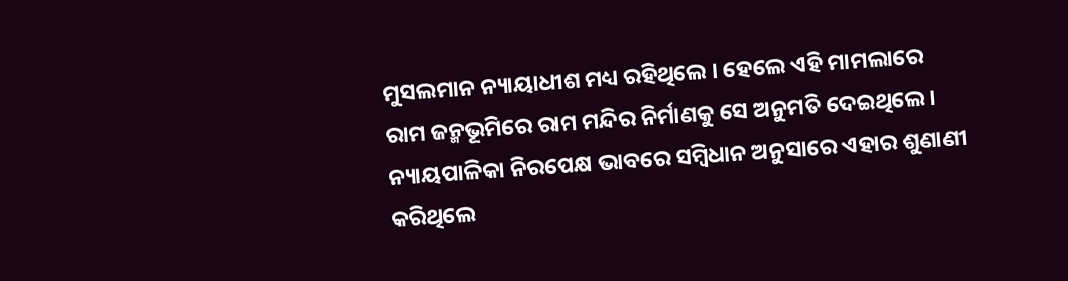ମୁସଲମାନ ନ୍ୟାୟାଧୀଶ ମଧ୍ୟ ରହିଥିଲେ । ହେଲେ ଏହି ମାମଲାରେ ରାମ ଜନ୍ମଭୂମିରେ ରାମ ମନ୍ଦିର ନିର୍ମାଣକୁ ସେ ଅନୁମତି ଦେଇଥିଲେ । ନ୍ୟାୟପାଳିକା ନିରପେକ୍ଷ ଭାବରେ ସମ୍ବିଧାନ ଅନୁସାରେ ଏହାର ଶୁଣାଣୀ କରିଥିଲେ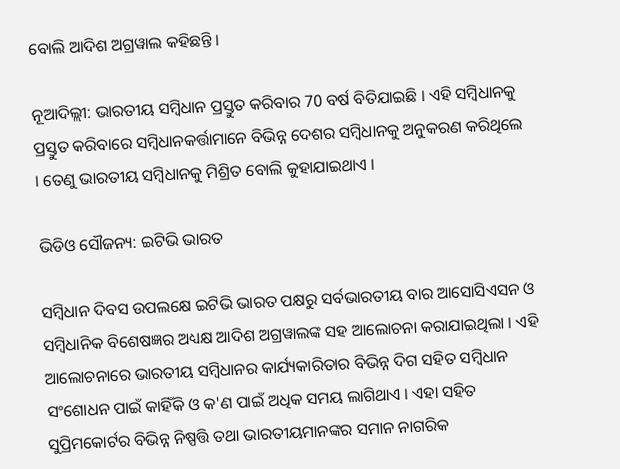ବୋଲି ଆଦିଶ ଅଗ୍ରୱାଲ କହିଛନ୍ତି ।

ନୂଆଦିଲ୍ଲୀ: ଭାରତୀୟ ସମ୍ବିଧାନ ପ୍ରସ୍ତୁତ କରିବାର 70 ବର୍ଷ ବିତିଯାଇଛି । ଏହି ସମ୍ବିଧାନକୁ ପ୍ରସ୍ତୁତ କରିବାରେ ସମ୍ବିଧାନକର୍ତ୍ତାମାନେ ବିଭିନ୍ନ ଦେଶର ସମ୍ବିଧାନକୁ ଅନୁକରଣ କରିଥିଲେ । ତେଣୁ ଭାରତୀୟ ସମ୍ବିଧାନକୁ ମିଶ୍ରିତ ବୋଲି କୁହାଯାଇଥାଏ ।

ଭିଡିଓ ସୌଜନ୍ୟ: ଇଟିଭି ଭାରତ

ସମ୍ବିଧାନ ଦିବସ ଉପଲକ୍ଷେ ଇଟିଭି ଭାରତ ପକ୍ଷରୁ ସର୍ବଭାରତୀୟ ବାର ଆସୋସିଏସନ ଓ ସମ୍ବିଧାନିକ ବିଶେଷଜ୍ଞର ଅଧ୍ୟକ୍ଷ ଆଦିଶ ଅଗ୍ରୱାଲଙ୍କ ସହ ଆଲୋଚନା କରାଯାଇଥିଲା । ଏହି ଆଲୋଚନାରେ ଭାରତୀୟ ସମ୍ବିଧାନର କାର୍ଯ୍ୟକାରିତାର ବିଭିନ୍ନ ଦିଗ ସହିତ ସମ୍ବିଧାନ ସଂଶୋଧନ ପାଇଁ କାହିଁକି ଓ କ'ଣ ପାଇଁ ଅଧିକ ସମୟ ଲାଗିଥାଏ । ଏହା ସହିତ ସୁପ୍ରିମକୋର୍ଟର ବିଭିନ୍ନ ନିଷ୍ପତ୍ତି ତଥା ଭାରତୀୟମାନଙ୍କର ସମାନ ନାଗରିକ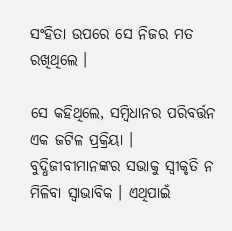ସଂହିତା ଉପରେ ସେ ନିଜର ମତ ରଖିଥିଲେ ।

ସେ କହିଥିଲେ, ସମ୍ବିଧାନର ପରିବର୍ତ୍ତନ ଏକ ଜଟିଳ ପ୍ରକ୍ରିୟା । ବୁଦ୍ଧିଜୀବୀମାନଙ୍କର ସଭାକୁ ସ୍ବୀକୃତି ନ ମିଳିବା ସ୍ବାଭାବିକ । ଏଥିପାଇଁ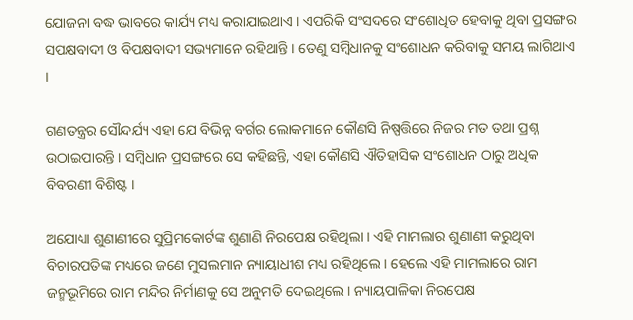ଯୋଜନା ବଦ୍ଧ ଭାବରେ କାର୍ଯ୍ୟ ମଧ୍ୟ କରାଯାଇଥାଏ । ଏପରିକି ସଂସଦରେ ସଂଶୋଧିତ ହେବାକୁ ଥିବା ପ୍ରସଙ୍ଗର ସପକ୍ଷବାଦୀ ଓ ବିପକ୍ଷବାଦୀ ସଭ୍ୟମାନେ ରହିଥାନ୍ତି । ତେଣୁ ସମ୍ବିଧାନକୁ ସଂଶୋଧନ କରିବାକୁ ସମୟ ଲାଗିଥାଏ ।

ଗଣତନ୍ତ୍ରର ସୌନ୍ଦର୍ଯ୍ୟ ଏହା ଯେ ବିଭିନ୍ନ ବର୍ଗର ଲୋକମାନେ କୌଣସି ନିଷ୍ପତ୍ତିରେ ନିଜର ମତ ତଥା ପ୍ରଶ୍ନ ଉଠାଇପାରନ୍ତି । ସମ୍ବିଧାନ ପ୍ରସଙ୍ଗରେ ସେ କହିଛନ୍ତି, ଏହା କୌଣସି ଐତିହାସିକ ସଂଶୋଧନ ଠାରୁ ଅଧିକ ବିବରଣୀ ବିଶିଷ୍ଟ ।

ଅଯୋଧ୍ୟା ଶୁଣାଣୀରେ ସୁପ୍ରିମକୋର୍ଟଙ୍କ ଶୁଣାଣି ନିରପେକ୍ଷ ରହିଥିଲା । ଏହି ମାମଲାର ଶୁଣାଣୀ କରୁଥିବା ବିଚାରପତିଙ୍କ ମଧ୍ୟରେ ଜଣେ ମୁସଲମାନ ନ୍ୟାୟାଧୀଶ ମଧ୍ୟ ରହିଥିଲେ । ହେଲେ ଏହି ମାମଲାରେ ରାମ ଜନ୍ମଭୂମିରେ ରାମ ମନ୍ଦିର ନିର୍ମାଣକୁ ସେ ଅନୁମତି ଦେଇଥିଲେ । ନ୍ୟାୟପାଳିକା ନିରପେକ୍ଷ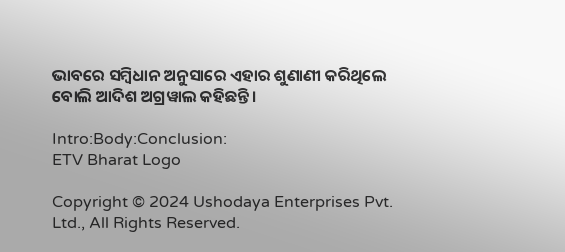ଭାବରେ ସମ୍ବିଧାନ ଅନୁସାରେ ଏହାର ଶୁଣାଣୀ କରିଥିଲେ ବୋଲି ଆଦିଶ ଅଗ୍ରୱାଲ କହିଛନ୍ତି ।

Intro:Body:Conclusion:
ETV Bharat Logo

Copyright © 2024 Ushodaya Enterprises Pvt. Ltd., All Rights Reserved.